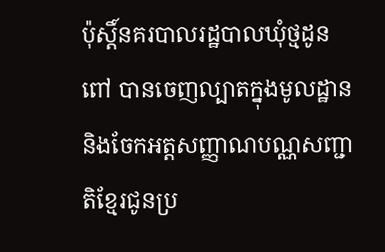ប៉ុស្តិ៍នគរបាលរដ្ឋបាលឃុំថ្មដូនពៅ បានចេញល្បាតក្នុងមូលដ្ឋាន និងចែកអត្តសញ្ញាណបណ្ណសញ្ជាតិខ្មែរជូនប្រ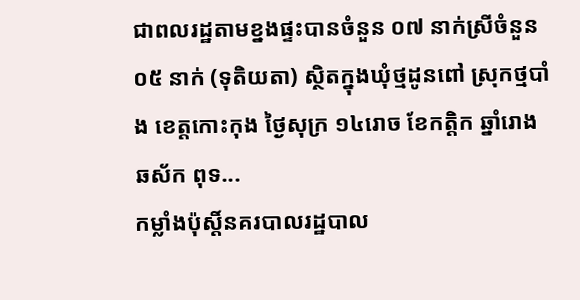ជាពលរដ្ឋតាមខ្នងផ្ទះបានចំនួន ០៧ នាក់ស្រីចំនួន ០៥ នាក់ (ទុតិយតា) ស្ថិតក្នុងឃុំថ្មដូនពៅ ស្រុកថ្មបាំង ខេត្តកោះកុង ថ្ងៃសុក្រ ១៤រោច ខែកត្តិក ឆ្នាំរោងឆស័ក ពុទ...
កម្លាំងប៉ុស្តិ៍នគរបាលរដ្ឋបាល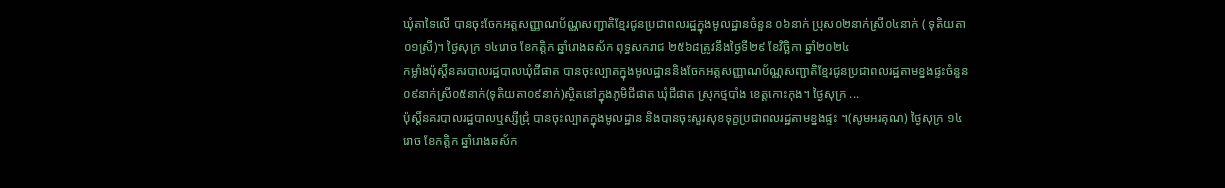ឃុំតាទៃលើ បានចុះចែកអត្តសញ្ញាណប័ណ្ណសញ្ជាតិខ្មែរជូនប្រជាពលរដ្ឋក្នុងមូលដ្ឋានចំនួន ០៦នាក់ ប្រុស០២នាក់ស្រី០៤នាក់ ( ទុតិយតា០១ស្រី)។ ថ្ងៃសុក្រ ១៤រោច ខែកត្តិក ឆ្នាំរោងឆស័ក ពុទ្ធសករាជ ២៥៦៨ត្រូវនឹងថ្ងៃទី២៩ ខែវិច្ឆិកា ឆ្នាំ២០២៤
កម្លាំងប៉ុស្តិ៍នគរបាលរដ្ឋបាលឃុំជីផាត បានចុះល្បាតក្នុងមូលដ្ឋាននិងចែកអត្តសញ្ញាណប័ណ្ណសញ្ជាតិខ្មែរជូនប្រជាពលរដ្ឋតាមខ្នងផ្ទះចំនួន០៩នាក់ស្រី០៥នាក់(ទុតិយតា០៩នាក់)ស្ថិតនៅក្នុងភូមិជីផាត ឃុំជីផាត ស្រុកថ្មបាំង ខេត្តកោះកុង។ ថ្ងៃសុក្រ ...
ប៉ុស្ដិ៍នគរបាលរដ្ឋបាលឬស្សីជ្រុំ បានចុះល្បាតក្នុងមូលដ្ឋាន និងបានចុះសួរសុខទុក្ខប្រជាពលរដ្ឋតាមខ្នងផ្ទះ ។(សូមអរគុណ) ថ្ងៃសុក្រ ១៤ រោច ខែកត្តិក ឆ្នាំរោងឆស័ក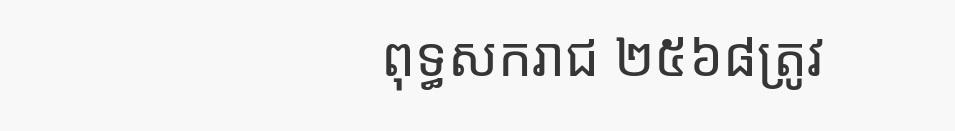ពុទ្ធសករាជ ២៥៦៨ត្រូវ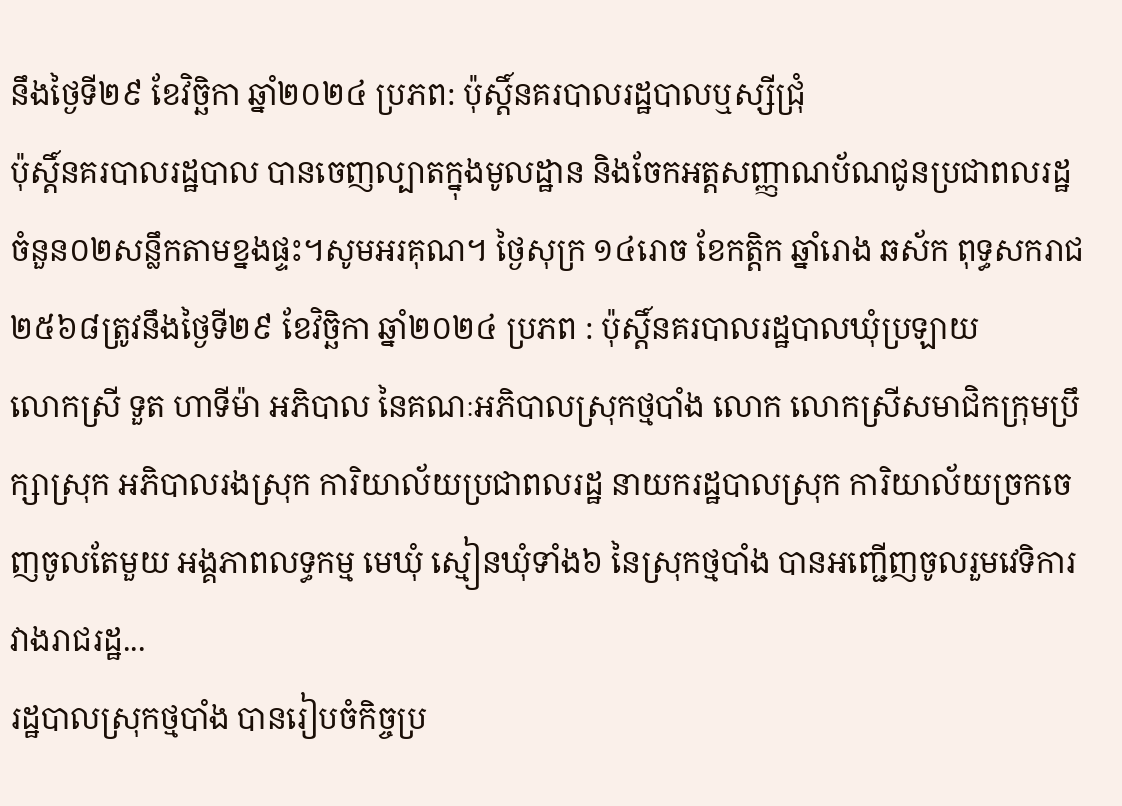នឹងថ្ងៃទី២៩ ខែវិច្ឆិកា ឆ្នាំ២០២៤ ប្រភព: ប៉ុស្ដិ៍នគរបាលរដ្ឋបាលឬស្សីជ្រុំ
ប៉ុស្តិ៍នគរបាលរដ្ឋបាល បានចេញល្បាតក្នុងមូលដ្ឋាន និងចែកអត្តសញ្ញាណប័ណជូនប្រជាពលរដ្ឋចំនួន០២សន្លឹកតាមខ្នងផ្ទះ។សូមអរគុណ។ ថ្ងៃសុក្រ ១៤រោច ខែកត្តិក ឆ្នាំរោង ឆស័ក ពុទ្ធសករាជ ២៥៦៨ត្រូវនឹងថ្ងៃទី២៩ ខែវិច្ឆិកា ឆ្នាំ២០២៤ ប្រភព : ប៉ុស្តិ៍នគរបាលរដ្ឋបាលឃុំប្រឡាយ
លោកស្រី ទួត ហាទីម៉ា អភិបាល នៃគណៈអភិបាលស្រុកថ្មបាំង លោក លោកស្រីសមាជិកក្រុមប្រឹក្សាស្រុក អភិបាលរងស្រុក ការិយាល័យប្រជាពលរដ្ឋ នាយករដ្ឋបាលស្រុក ការិយាល័យច្រកចេញចូលតែមួយ អង្គភាពលទ្ធកម្ម មេឃុំ ស្មៀនឃុំទាំង៦ នៃស្រុកថ្មបាំង បានអញ្ជើញចូលរួមវេទិការវាងរាជរដ្ឋ...
រដ្ឋបាលស្រុកថ្មបាំង បានរៀបចំកិច្ចប្រ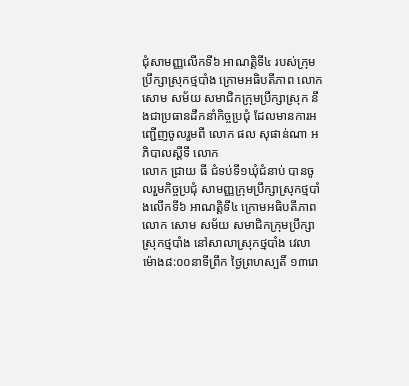ជុំសាមញ្ញលើកទី៦ អាណត្តិទី៤ របស់ក្រុមប្រឹក្សាស្រុកថ្មបាំង ក្រោមអធិបតីភាព លោក សោម សម័យ សមាជិកក្រុមប្រឹក្សាស្រុក នឹងជាប្រធានដឹកនាំកិច្ចប្រជុំ ដែលមានការអញ្ជើញចូលរួមពី លោក ផល សុផាន់ណា អភិបាលស្តីទី លោក
លោក ជ្រាយ ធី ជំទប់ទី១ឃុំជំនាប់ បានចូលរួមកិច្ចប្រជុំ សាមញ្ញក្រុមប្រឹក្សាស្រុកថ្មបាំងលើកទី៦ អាណត្តិទី៤ ក្រោមអធិបតីភាព លោក សោម សម័យ សមាជិកក្រុមប្រឹក្សាស្រុកថ្មបាំង នៅសាលាស្រុកថ្មបាំង វេលាម៉ោង៨:០០នាទីព្រឹក ថ្ងៃព្រហស្បតិ៍ ១៣រោ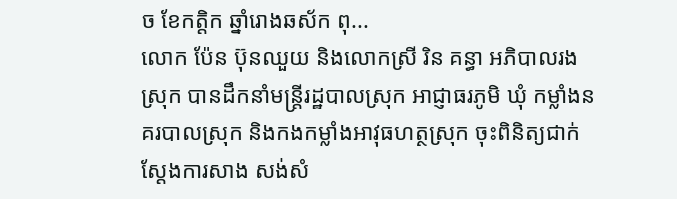ច ខែកត្តិក ឆ្នាំរោងឆស័ក ពុ...
លោក ប៉ែន ប៊ុនឈួយ និងលោកស្រី រិន គន្ធា អភិបាលរងស្រុក បានដឹកនាំមន្ត្រីរដ្ឋបាលស្រុក អាជ្ញាធរភូមិ ឃុំ កម្លាំងនគរបាលស្រុក និងកងកម្លាំងអាវុធហត្ថស្រុក ចុះពិនិត្យជាក់ស្ដែងការសាង សង់សំ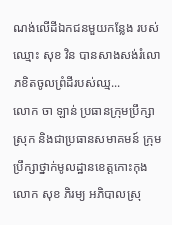ណង់លើដីឯកជនមួយកន្លែង របស់ឈ្មោះ សុខ វិន បានសាងសង់រំលោភខិតចូលព្រំដីរបស់ឈ្ម...
លោក ចា ឡាន់ ប្រធានក្រុមប្រឹក្សាស្រុក និងជាប្រធានសមាគមន៍ ក្រុមប្រឹក្សាថ្នាក់មូលដ្ឋានខេត្តកោះកុង លោក សុខ ភិរម្យ អភិបាលស្រុ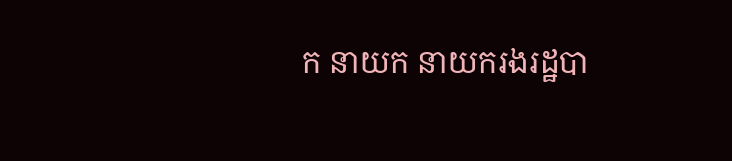ក នាយក នាយករងរដ្ឋបា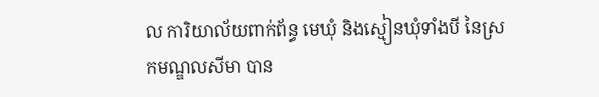ល ការិយាល័យពាក់ព័ន្ធ មេឃុំ និងស្មៀនឃុំទាំងបី នៃស្រកមណ្ឌលសីមា បាន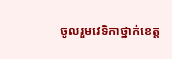ចូលរួមវេទិកាថ្នាក់ខេត្ត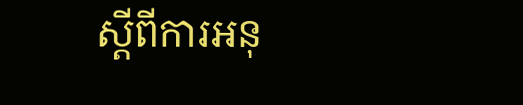ស្ដីពីការអនុ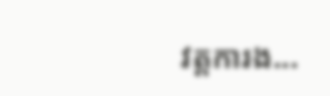វត្តការង...